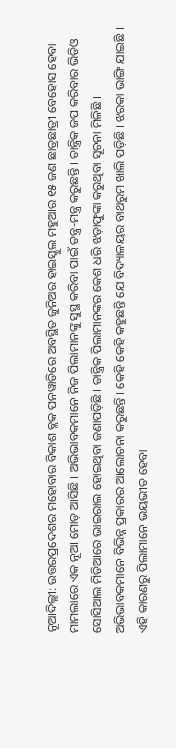ନୂଆଦିଲ୍ଲୀ: ଉତ୍ତରପ୍ରଦେଶର ମହୋବାର ବିକାଶ ବ୍ଲକ ପନୱାଡିରେ ଅବସ୍ଥିତ ଜୁନିଅର ହାଇସ୍କୁଲ ମହୁଆର ୧୫ ଜଣ ଛାତ୍ରଛାତ୍ରୀ ବେହୋସ ହେବା ମାମଲାରେ ଏକ ନୂଆ ମୋଡ଼ ଆସିଛି । ଅଭିଭାବକମାନେ ନିଜ ପିଲାମାନଙ୍କୁ ସୁସ୍ଥ କରିବା ପାଇଁ ତନ୍ତ୍ର-ମନ୍ତ୍ର କରୁଛନ୍ତି । ତାନ୍ତ୍ରିକ ଜପ କରିବାର ଭିଡିଓ ସୋସିଆଲ ମିଡିଆରେ ଭାଇରାଲ ହୋଇଥିବା ଜଣାପଡ଼ିଛି । ତାନ୍ତ୍ରିକ ପିଲାମାନଙ୍କର କେଶ ଧରି ଝଡ଼ାଫୁଙ୍କା କରୁଥିବା ସୂଚନା ମିଳିଛି । ଅଭିଭାବକମାନେ ବିଭିନ୍ନ ପ୍ରକାରର ଆଲୋଚନା କରୁଛନ୍ତି । କେହି କେହି କହୁଛନ୍ତି ଯେ ବିଦ୍ୟାଳୟର ବାଥରୁମ ଖାଲି ପଡ଼ିଛି । ଝରକା ଭାଙ୍ଗି ଯାଇଛି । ଏହି କାରଣରୁ ପିଲାମାନେ ଭୟଭୀତ ହେବା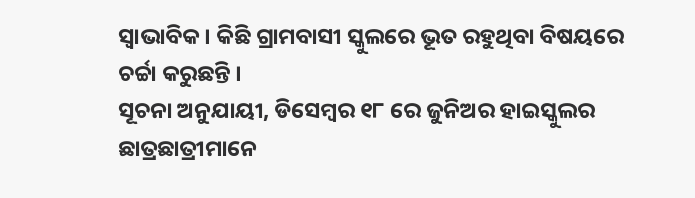ସ୍ୱାଭାବିକ । କିଛି ଗ୍ରାମବାସୀ ସ୍କୁଲରେ ଭୂତ ରହୁଥିବା ବିଷୟରେ ଚର୍ଚ୍ଚା କରୁଛନ୍ତି ।
ସୂଚନା ଅନୁଯାୟୀ, ଡିସେମ୍ବର ୧୮ ରେ ଜୁନିଅର ହାଇସ୍କୁଲର ଛାତ୍ରଛାତ୍ରୀମାନେ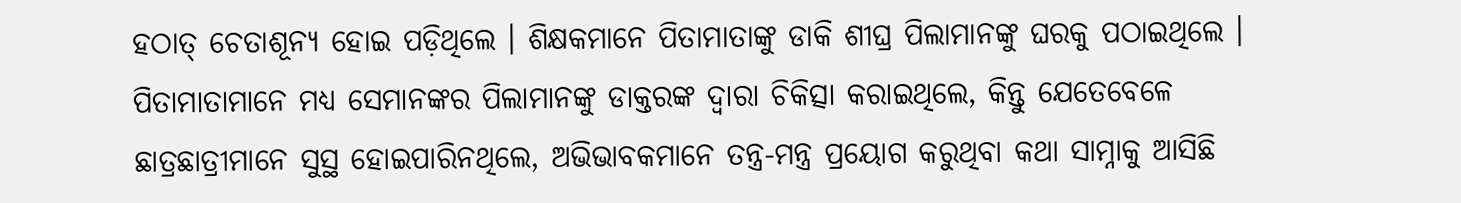ହଠାତ୍ ଚେତାଶୂନ୍ୟ ହୋଇ ପଡ଼ିଥିଲେ । ଶିକ୍ଷକମାନେ ପିତାମାତାଙ୍କୁ ଡାକି ଶୀଘ୍ର ପିଲାମାନଙ୍କୁ ଘରକୁ ପଠାଇଥିଲେ । ପିତାମାତାମାନେ ମଧ୍ୟ ସେମାନଙ୍କର ପିଲାମାନଙ୍କୁ ଡାକ୍ତରଙ୍କ ଦ୍ୱାରା ଚିକିତ୍ସା କରାଇଥିଲେ, କିନ୍ତୁ ଯେତେବେଳେ ଛାତ୍ରଛାତ୍ରୀମାନେ ସୁସ୍ଥ ହୋଇପାରିନଥିଲେ, ଅଭିଭାବକମାନେ ତନ୍ତ୍ର-ମନ୍ତ୍ର ପ୍ରୟୋଗ କରୁଥିବା କଥା ସାମ୍ନାକୁ ଆସିଛି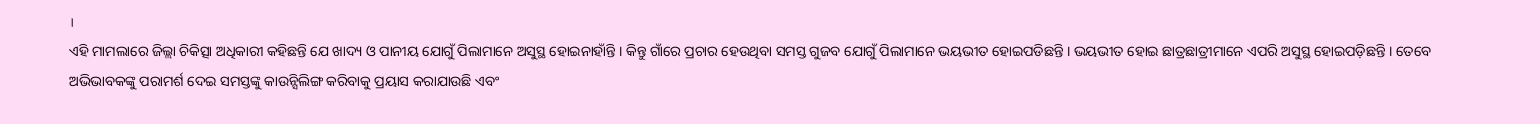।
ଏହି ମାମଲାରେ ଜିଲ୍ଲା ଚିକିତ୍ସା ଅଧିକାରୀ କହିଛନ୍ତି ଯେ ଖାଦ୍ୟ ଓ ପାନୀୟ ଯୋଗୁଁ ପିଲାମାନେ ଅସୁସ୍ଥ ହୋଇନାହାଁନ୍ତି । କିନ୍ତୁ ଗାଁରେ ପ୍ରଚାର ହେଉଥିବା ସମସ୍ତ ଗୁଜବ ଯୋଗୁଁ ପିଲାମାନେ ଭୟଭୀତ ହୋଇପଡିଛନ୍ତି । ଭୟଭୀତ ହୋଇ ଛାତ୍ରଛାତ୍ରୀମାନେ ଏପରି ଅସୁସ୍ଥ ହୋଇପଡ଼ିଛନ୍ତି । ତେବେ ଅଭିଭାବକଙ୍କୁ ପରାମର୍ଶ ଦେଇ ସମସ୍ତଙ୍କୁ କାଉନ୍ସିଲିଙ୍ଗ କରିବାକୁ ପ୍ରୟାସ କରାଯାଉଛି ଏବଂ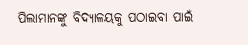ପିଲାମାନଙ୍କୁ ବିଦ୍ୟାଳୟକୁ ପଠାଇବା ପାଇଁ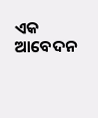ଏକ ଆବେଦନ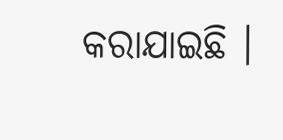କରାଯାଇଛି ।